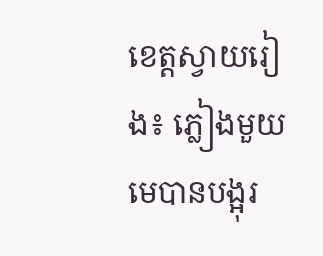ខេត្តស្វាយរៀង៖ ភ្លៀងមួយមេបានបង្អុរ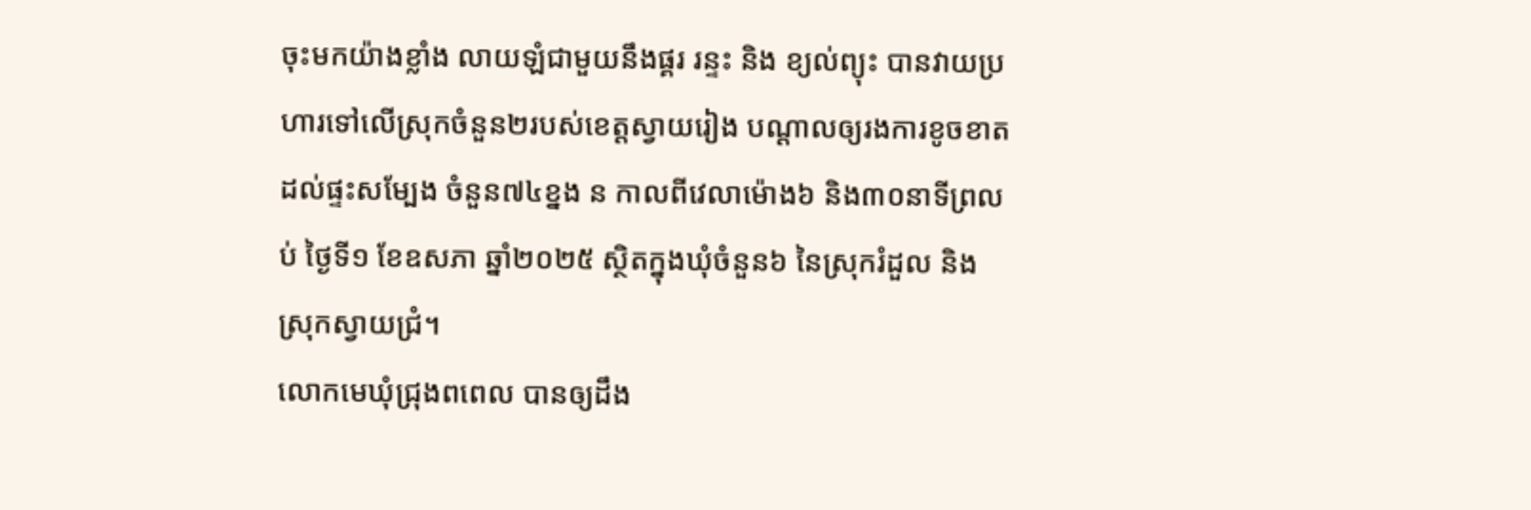ចុះមកយ៉ាងខ្លាំង លាយឡំជាមួយនឹងផ្គរ រន្ទះ និង ខ្យល់ព្យុះ បានវាយប្រហារទៅលើស្រុកចំនួន២របស់ខេត្តស្វាយរៀង បណ្ដាលឲ្យរងការខូចខាត ដល់ផ្ទះសម្បែង ចំនួន៧៤ខ្នង ន កាលពីវេលាម៉ោង៦ និង៣០នាទីព្រលប់ ថ្ងៃទី១ ខែឧសភា ឆ្នាំ២០២៥ ស្ថិតក្នុងឃុំចំនួន៦ នៃស្រុករំដួល និង ស្រុកស្វាយជ្រំ។
លោកមេឃុំជ្រុងពពេល បានឲ្យដឹង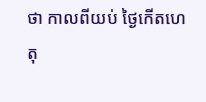ថា កាលពីយប់ ថ្ងៃកើតហេតុ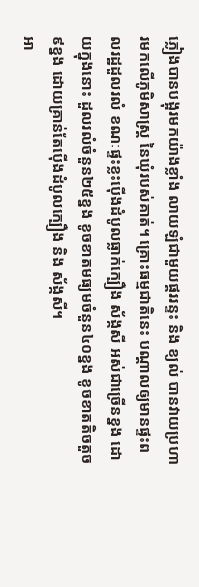ភ្លៀងបានបង្អុរមកយ៉ាងខ្លាំង លាយឡំជាមួយផ្គររន្ទះ និង ខ្យល់ បានវាយប្រហារមកលើភូមិសាស្រ្ដ នៃឃុំរបស់គាត់។ គ្រោះធម្មជាតិនេះ បណ្តាលឲ្យមានផ្ទះពលរដ្ឋដួលរលំ ខណៈផ្ទះខ្លះប៉ើងដំបូលធ្លាក់ក្បឿង ស័ង្កសី អស់ជាច្រើនខ្នង ដោយក្នុងនោះ ដួលរលំចំនួន២៥ខ្នង ខូចខាតមធ្យមចំនួន៤០ខ្នង ខូចខាតតិចតួច៩ខ្នង ដោយគ្រាន់តែប៉ើងដំបូលក្បឿង និង ស័ង្កសី។
អា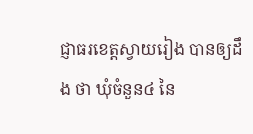ជ្ញាធរខេត្តស្វាយរៀង បានឲ្យដឹង ថា ឃុំចំនួន៤ នៃ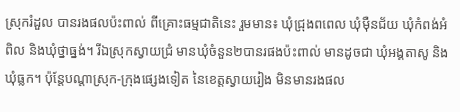ស្រុករំដួល បានរងផលប៉ះពាល់ ពីគ្រោះធម្មជាតិនេះ រួមមាន៖ ឃុំជ្រុងពពេល ឃុំម៉ឺនជ័យ ឃុំកំពង់អំពិល និងឃុំថ្នាធ្នង់។ រីឯស្រុកស្វាយជ្រំ មានឃុំចំនួន២បានរផងប៉ះពាល់ មានដូចជា ឃុំអង្គតាសូ និងឃុំធ្លក។ ប៉ុន្ដែបណ្តាស្រុក-ក្រុងផ្សេងទៀត នៃខេត្តស្វាយរៀង មិនមានរងផល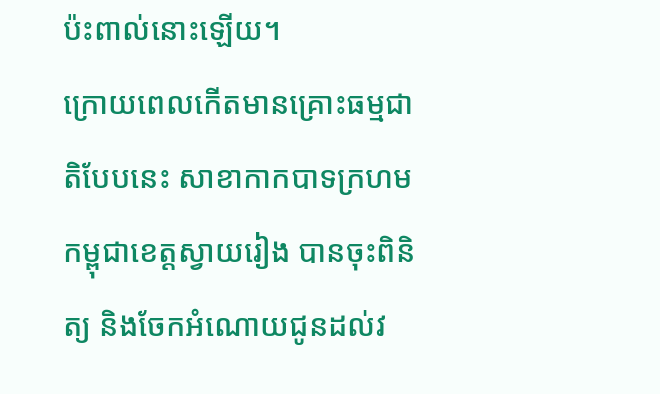ប៉ះពាល់នោះឡើយ។
ក្រោយពេលកើតមានគ្រោះធម្មជាតិបែបនេះ សាខាកាកបាទក្រហមកម្ពុជាខេត្តស្វាយរៀង បានចុះពិនិត្យ និងចែកអំណោយជូនដល់វ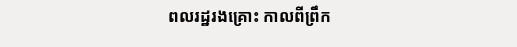ពលរដ្ឋរងគ្រោះ កាលពីព្រឹក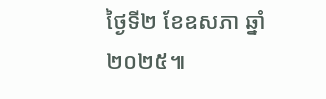ថ្ងៃទី២ ខែឧសភា ឆ្នាំ២០២៥៕